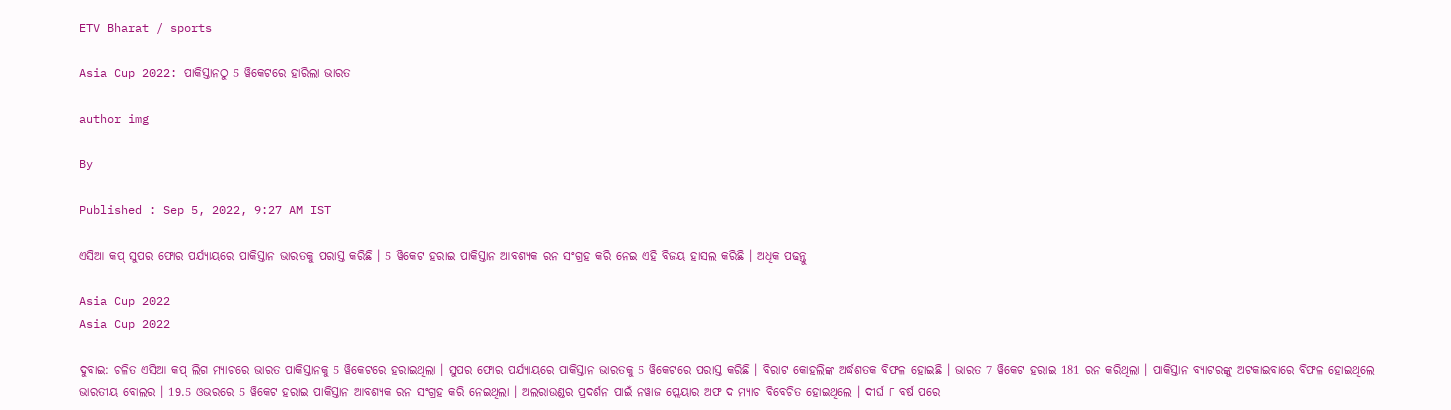ETV Bharat / sports

Asia Cup 2022: ପାକିସ୍ତାନଠୁ 5 ୱିକେଟରେ ହାରିଲା ଭାରତ

author img

By

Published : Sep 5, 2022, 9:27 AM IST

ଏସିଆ କପ୍ ସୁପର ଫୋର ପର୍ଯ୍ୟାୟରେ ପାକିସ୍ତାନ ଭାରତକୁ ପରାସ୍ତ କରିଛି । 5 ୱିକେଟ ହରାଇ ପାକିସ୍ତାନ ଆବଶ୍ୟକ ରନ ସଂଗ୍ରହ କରି ନେଇ ଏହି ବିଜୟ ହାସଲ କରିଛି । ଅଧିକ ପଢନ୍ତୁ

Asia Cup 2022
Asia Cup 2022

ଦୁବାଇ: ଚଳିତ ଏସିଆ କପ୍ ଲିଗ ମ୍ୟାଚରେ ଭାରତ ପାକିସ୍ତାନକୁ 5 ୱିକେଟରେ ହରାଇଥିଲା । ସୁପର ଫୋର ପର୍ଯ୍ୟାୟରେ ପାକିସ୍ତାନ ଭାରତକୁ 5 ୱିକେଟରେ ପରାସ୍ତ କରିଛି । ବିରାଟ କୋହଲିଙ୍କ ଅର୍ଦ୍ଧଶତକ ବିଫଳ ହୋଇଛି । ଭାରତ 7 ୱିକେଟ ହରାଇ 181 ରନ କରିଥିଲା । ପାକିସ୍ତାନ ବ୍ୟାଟରଙ୍କୁ ଅଟକାଇବାରେ ବିଫଳ ହୋଇଥିଲେ ଭାରତୀୟ ବୋଲର । 19.5 ଓଭରରେ 5 ୱିକେଟ ହରାଇ ପାକିସ୍ତାନ ଆବଶ୍ୟକ ରନ ସଂଗ୍ରହ କରି ନେଇଥିଲା । ଅଲରାଉଣ୍ଡର ପ୍ରଦର୍ଶନ ପାଇଁ ନୱାଜ ପ୍ଲେୟାର ଅଫ ଦ ମ୍ୟାଚ ବିବେଚିତ ହୋଇଥିଲେ । ଦୀର୍ଘ ୮ ବର୍ଷ ପରେ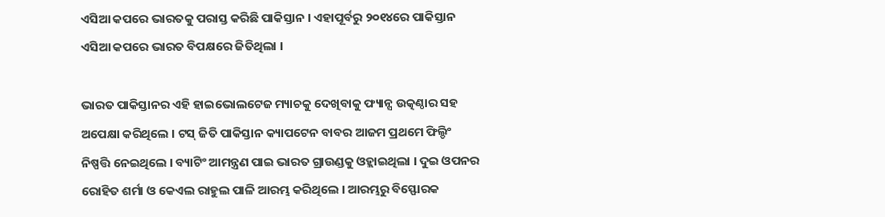ଏସିଆ କପରେ ଭାରତକୁ ପରାସ୍ତ କରିଛି ପାକିସ୍ତାନ । ଏହାପୂର୍ବରୁ ୨୦୧୪ରେ ପାକିସ୍ତାନ ଏସିଆ କପରେ ଭାରତ ବିପକ୍ଷରେ ଜିତିଥିଲା ।

ଭାରତ ପାକିସ୍ତାନର ଏହି ହାଇଭୋଲଟେଜ ମ୍ୟାଚକୁ ଦେଖିବାକୁ ଫ୍ୟାନ୍ସ ଉତ୍କଣ୍ଠାର ସହ ଅପେକ୍ଷା କରିଥିଲେ । ଟସ୍‌ ଜିତି ପାକିସ୍ତାନ କ୍ୟାପଟେନ ବାବର ଆଜମ ପ୍ରଥମେ ଫିଲ୍ଡିଂ ନିଷ୍ପତ୍ତି ନେଇଥିଲେ । ବ୍ୟାଟିଂ ଆମନ୍ତ୍ରଣ ପାଇ ଭାରତ ଗ୍ରାଉଣ୍ଡକୁ ଓହ୍ଲାଇଥିଲା । ଦୁଇ ଓପନର ରୋହିତ ଶର୍ମା ଓ କେଏଲ ରାହୁଲ ପାଳି ଆରମ୍ଭ କରିଥିଲେ । ଆରମ୍ଭରୁ ବିସ୍ଫୋରକ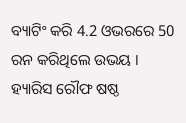ବ୍ୟାଟିଂ କରି 4.2 ଓଭରରେ 50 ରନ କରିଥିଲେ ଉଭୟ । ହ୍ୟାରିସ ରୌଫ ଷଷ୍ଠ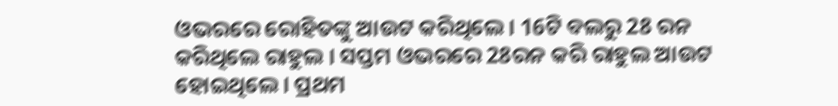ଓଭରରେ ରୋହିତଙ୍କୁ ଆଉଟ କରିଥିଲେ । 16ଟି ବଲରୁ 28 ରନ କରିଥିଲେ ରାହୁଲ । ସପ୍ତମ ଓଭରରେ 28ରନ କରି ରାହୁଲ ଆଉଟ ହୋଇଥିଲେ । ପ୍ରଥମ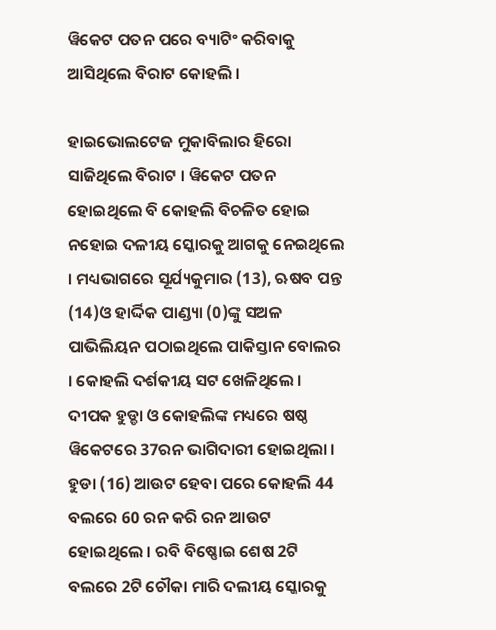ୱିକେଟ ପତନ ପରେ ବ୍ୟାଟିଂ କରିବାକୁ ଆସିଥିଲେ ବିରାଟ କୋହଲି ।

ହାଇଭୋଲଟେଜ ମୁକାବିଲାର ହିରୋ ସାଜିଥିଲେ ବିରାଟ । ୱିକେଟ ପତନ ହୋଇଥିଲେ ବି କୋହଲି ବିଚଳିତ ହୋଇ ନହୋଇ ଦଳୀୟ ସ୍କୋରକୁ ଆଗକୁ ନେଇଥିଲେ । ମଧ୍ୟଭାଗରେ ସୂର୍ଯ୍ୟକୁମାର (13), ଋଷବ ପନ୍ତ (14)ଓ ହାର୍ଦ୍ଦିକ ପାଣ୍ଡ୍ୟା (0)ଙ୍କୁ ସଅଳ ପାଭିଲିୟନ ପଠାଇଥିଲେ ପାକିସ୍ତାନ ବୋଲର । କୋହଲି ଦର୍ଶକୀୟ ସଟ ଖେଳିଥିଲେ । ଦୀପକ ହୁଡ୍ଡା ଓ କୋହଲିଙ୍କ ମଧ୍ୟରେ ଷଷ୍ଠ ୱିକେଟରେ 37ରନ ଭାଗିଦାରୀ ହୋଇଥିଲା । ହୁଡା (16) ଆଉଟ ହେବା ପରେ କୋହଲି 44 ବଲରେ 60 ରନ କରି ରନ ଆଉଟ ହୋଇଥିଲେ । ରବି ବିଷ୍ଣୋଇ ଶେଷ 2ଟି ବଲରେ 2ଟି ଚୌକା ମାରି ଦଲୀୟ ସ୍କୋରକୁ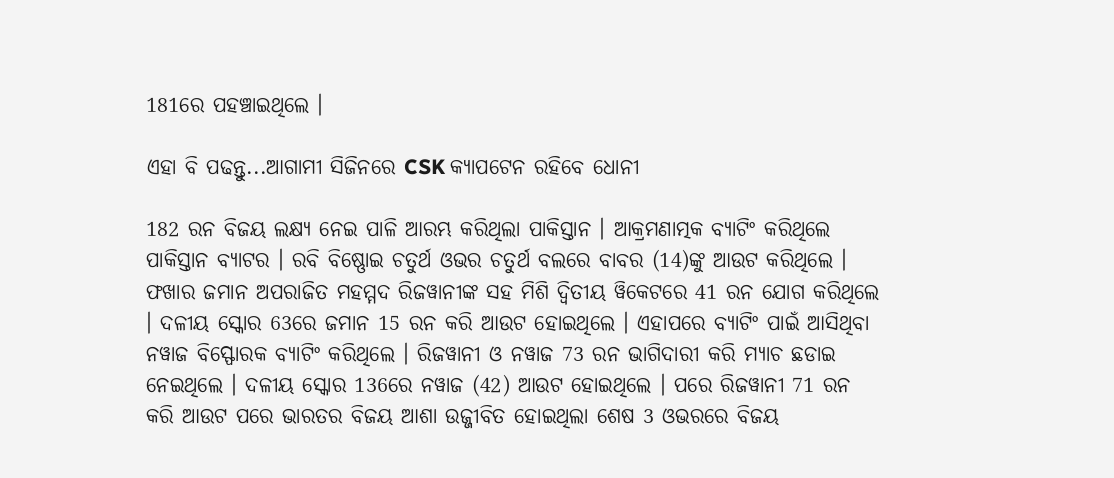181ରେ ପହଞ୍ଚାଇଥିଲେ ।

ଏହା ବି ପଢନ୍ତୁ...ଆଗାମୀ ସିଜିନରେ CSK କ୍ୟାପଟେନ ରହିବେ ଧୋନୀ

182 ରନ ବିଜୟ ଲକ୍ଷ୍ୟ ନେଇ ପାଳି ଆରମ୍ଭ କରିଥିଲା ପାକିସ୍ତାନ । ଆକ୍ରମଣାତ୍ମକ ବ୍ୟାଟିଂ କରିଥିଲେ ପାକିସ୍ତାନ ବ୍ୟାଟର । ରବି ବିଷ୍ଣୋଇ ଚତୁର୍ଥ ଓଭର ଚତୁର୍ଥ ବଲରେ ବାବର (14)ଙ୍କୁ ଆଉଟ କରିଥିଲେ । ଫଖାର ଜମାନ ଅପରାଜିତ ମହମ୍ମଦ ରିଜୱାନୀଙ୍କ ସହ ମିଶି ଦ୍ବିତୀୟ ୱିକେଟରେ 41 ରନ ଯୋଗ କରିଥିଲେ । ଦଳୀୟ ସ୍କୋର 63ରେ ଜମାନ 15 ରନ କରି ଆଉଟ ହୋଇଥିଲେ । ଏହାପରେ ବ୍ୟାଟିଂ ପାଇଁ ଆସିଥିବା ନୱାଜ ବିସ୍ଫୋରକ ବ୍ୟାଟିଂ କରିଥିଲେ । ରିଜୱାନୀ ଓ ନୱାଜ 73 ରନ ଭାଗିଦାରୀ କରି ମ୍ୟାଚ ଛଡାଇ ନେଇଥିଲେ । ଦଳୀୟ ସ୍କୋର 136ରେ ନୱାଜ (42) ଆଉଟ ହୋଇଥିଲେ । ପରେ ରିଜୱାନୀ 71 ରନ କରି ଆଉଟ ପରେ ଭାରତର ବିଜୟ ଆଶା ଉଜ୍ଜୀବିତ ହୋଇଥିଲା ଶେଷ 3 ଓଭରରେ ବିଜୟ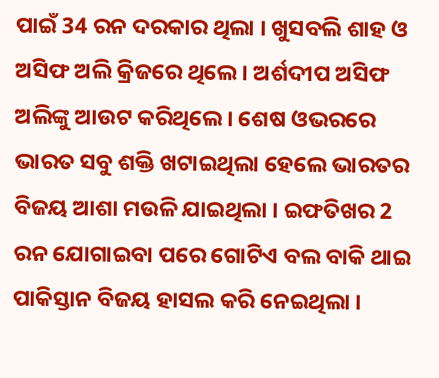ପାଇଁ 34 ରନ ଦରକାର ଥିଲା । ଖୁସବଲି ଶାହ ଓ ଅସିଫ ଅଲି କ୍ରିଜରେ ଥିଲେ । ଅର୍ଶଦୀପ ଅସିଫ ଅଲିଙ୍କୁ ଆଉଟ କରିଥିଲେ । ଶେଷ ଓଭରରେ ଭାରତ ସବୁ ଶକ୍ତି ଖଟାଇଥିଲା ହେଲେ ଭାରତର ବିଜୟ ଆଶା ମଉଳି ଯାଇଥିଲା । ଇଫତିଖର 2 ରନ ଯୋଗାଇବା ପରେ ଗୋଟିଏ ବଲ ବାକି ଥାଇ ପାକିସ୍ତାନ ବିଜୟ ହାସଲ କରି ନେଇଥିଲା ।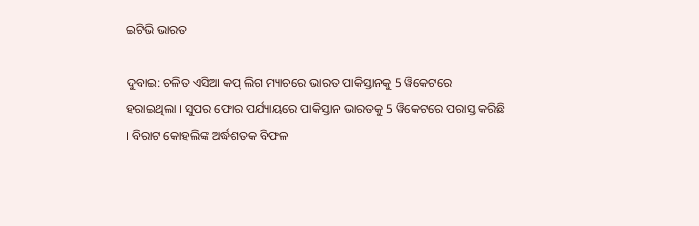ଇଟିଭି ଭାରତ

ଦୁବାଇ: ଚଳିତ ଏସିଆ କପ୍ ଲିଗ ମ୍ୟାଚରେ ଭାରତ ପାକିସ୍ତାନକୁ 5 ୱିକେଟରେ ହରାଇଥିଲା । ସୁପର ଫୋର ପର୍ଯ୍ୟାୟରେ ପାକିସ୍ତାନ ଭାରତକୁ 5 ୱିକେଟରେ ପରାସ୍ତ କରିଛି । ବିରାଟ କୋହଲିଙ୍କ ଅର୍ଦ୍ଧଶତକ ବିଫଳ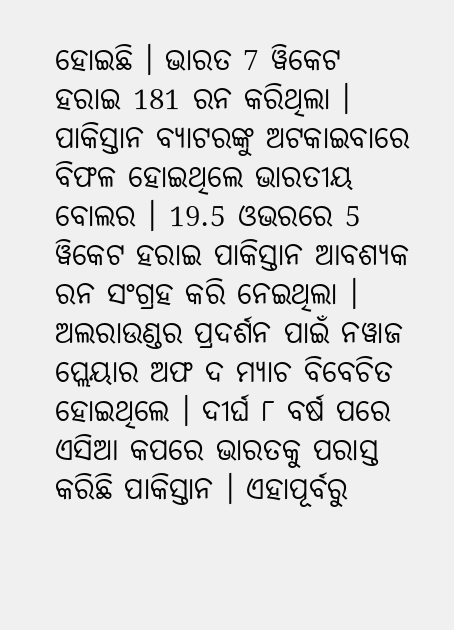ହୋଇଛି । ଭାରତ 7 ୱିକେଟ ହରାଇ 181 ରନ କରିଥିଲା । ପାକିସ୍ତାନ ବ୍ୟାଟରଙ୍କୁ ଅଟକାଇବାରେ ବିଫଳ ହୋଇଥିଲେ ଭାରତୀୟ ବୋଲର । 19.5 ଓଭରରେ 5 ୱିକେଟ ହରାଇ ପାକିସ୍ତାନ ଆବଶ୍ୟକ ରନ ସଂଗ୍ରହ କରି ନେଇଥିଲା । ଅଲରାଉଣ୍ଡର ପ୍ରଦର୍ଶନ ପାଇଁ ନୱାଜ ପ୍ଲେୟାର ଅଫ ଦ ମ୍ୟାଚ ବିବେଚିତ ହୋଇଥିଲେ । ଦୀର୍ଘ ୮ ବର୍ଷ ପରେ ଏସିଆ କପରେ ଭାରତକୁ ପରାସ୍ତ କରିଛି ପାକିସ୍ତାନ । ଏହାପୂର୍ବରୁ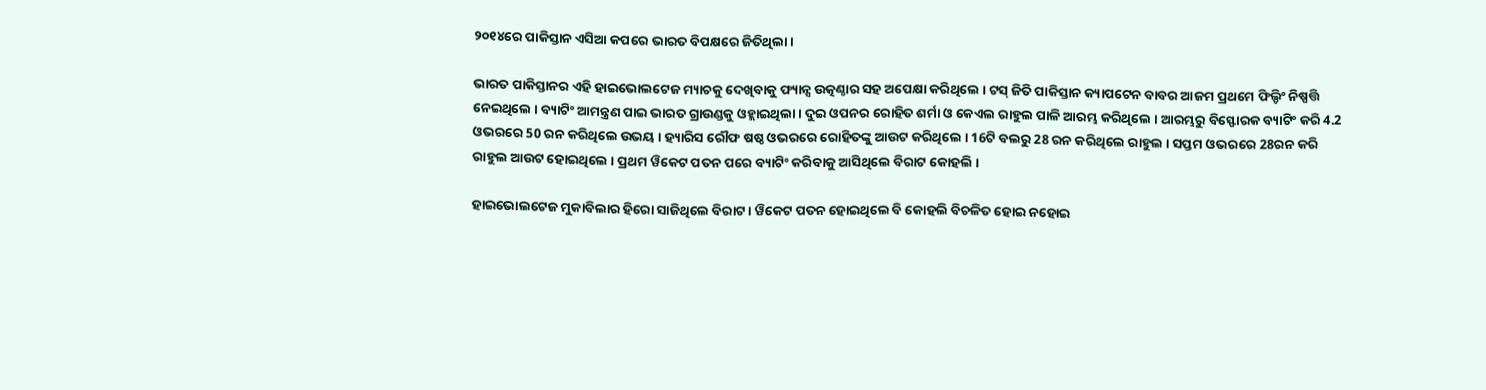୨୦୧୪ରେ ପାକିସ୍ତାନ ଏସିଆ କପରେ ଭାରତ ବିପକ୍ଷରେ ଜିତିଥିଲା ।

ଭାରତ ପାକିସ୍ତାନର ଏହି ହାଇଭୋଲଟେଜ ମ୍ୟାଚକୁ ଦେଖିବାକୁ ଫ୍ୟାନ୍ସ ଉତ୍କଣ୍ଠାର ସହ ଅପେକ୍ଷା କରିଥିଲେ । ଟସ୍‌ ଜିତି ପାକିସ୍ତାନ କ୍ୟାପଟେନ ବାବର ଆଜମ ପ୍ରଥମେ ଫିଲ୍ଡିଂ ନିଷ୍ପତ୍ତି ନେଇଥିଲେ । ବ୍ୟାଟିଂ ଆମନ୍ତ୍ରଣ ପାଇ ଭାରତ ଗ୍ରାଉଣ୍ଡକୁ ଓହ୍ଲାଇଥିଲା । ଦୁଇ ଓପନର ରୋହିତ ଶର୍ମା ଓ କେଏଲ ରାହୁଲ ପାଳି ଆରମ୍ଭ କରିଥିଲେ । ଆରମ୍ଭରୁ ବିସ୍ଫୋରକ ବ୍ୟାଟିଂ କରି 4.2 ଓଭରରେ 50 ରନ କରିଥିଲେ ଉଭୟ । ହ୍ୟାରିସ ରୌଫ ଷଷ୍ଠ ଓଭରରେ ରୋହିତଙ୍କୁ ଆଉଟ କରିଥିଲେ । 16ଟି ବଲରୁ 28 ରନ କରିଥିଲେ ରାହୁଲ । ସପ୍ତମ ଓଭରରେ 28ରନ କରି ରାହୁଲ ଆଉଟ ହୋଇଥିଲେ । ପ୍ରଥମ ୱିକେଟ ପତନ ପରେ ବ୍ୟାଟିଂ କରିବାକୁ ଆସିଥିଲେ ବିରାଟ କୋହଲି ।

ହାଇଭୋଲଟେଜ ମୁକାବିଲାର ହିରୋ ସାଜିଥିଲେ ବିରାଟ । ୱିକେଟ ପତନ ହୋଇଥିଲେ ବି କୋହଲି ବିଚଳିତ ହୋଇ ନହୋଇ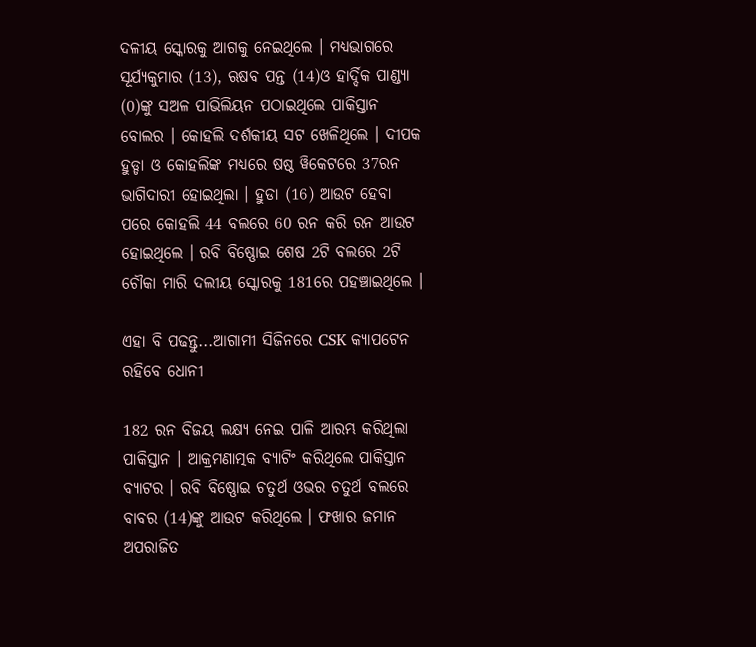ଦଳୀୟ ସ୍କୋରକୁ ଆଗକୁ ନେଇଥିଲେ । ମଧ୍ୟଭାଗରେ ସୂର୍ଯ୍ୟକୁମାର (13), ଋଷବ ପନ୍ତ (14)ଓ ହାର୍ଦ୍ଦିକ ପାଣ୍ଡ୍ୟା (0)ଙ୍କୁ ସଅଳ ପାଭିଲିୟନ ପଠାଇଥିଲେ ପାକିସ୍ତାନ ବୋଲର । କୋହଲି ଦର୍ଶକୀୟ ସଟ ଖେଳିଥିଲେ । ଦୀପକ ହୁଡ୍ଡା ଓ କୋହଲିଙ୍କ ମଧ୍ୟରେ ଷଷ୍ଠ ୱିକେଟରେ 37ରନ ଭାଗିଦାରୀ ହୋଇଥିଲା । ହୁଡା (16) ଆଉଟ ହେବା ପରେ କୋହଲି 44 ବଲରେ 60 ରନ କରି ରନ ଆଉଟ ହୋଇଥିଲେ । ରବି ବିଷ୍ଣୋଇ ଶେଷ 2ଟି ବଲରେ 2ଟି ଚୌକା ମାରି ଦଲୀୟ ସ୍କୋରକୁ 181ରେ ପହଞ୍ଚାଇଥିଲେ ।

ଏହା ବି ପଢନ୍ତୁ...ଆଗାମୀ ସିଜିନରେ CSK କ୍ୟାପଟେନ ରହିବେ ଧୋନୀ

182 ରନ ବିଜୟ ଲକ୍ଷ୍ୟ ନେଇ ପାଳି ଆରମ୍ଭ କରିଥିଲା ପାକିସ୍ତାନ । ଆକ୍ରମଣାତ୍ମକ ବ୍ୟାଟିଂ କରିଥିଲେ ପାକିସ୍ତାନ ବ୍ୟାଟର । ରବି ବିଷ୍ଣୋଇ ଚତୁର୍ଥ ଓଭର ଚତୁର୍ଥ ବଲରେ ବାବର (14)ଙ୍କୁ ଆଉଟ କରିଥିଲେ । ଫଖାର ଜମାନ ଅପରାଜିତ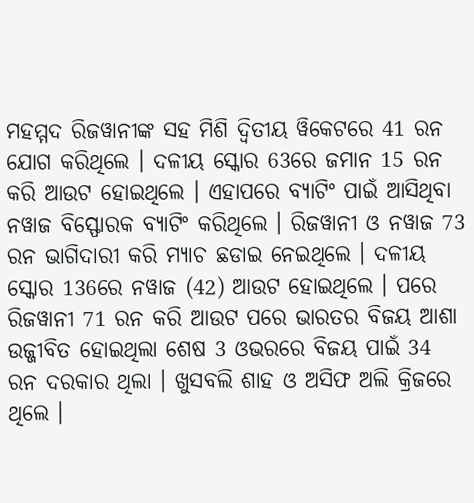ମହମ୍ମଦ ରିଜୱାନୀଙ୍କ ସହ ମିଶି ଦ୍ବିତୀୟ ୱିକେଟରେ 41 ରନ ଯୋଗ କରିଥିଲେ । ଦଳୀୟ ସ୍କୋର 63ରେ ଜମାନ 15 ରନ କରି ଆଉଟ ହୋଇଥିଲେ । ଏହାପରେ ବ୍ୟାଟିଂ ପାଇଁ ଆସିଥିବା ନୱାଜ ବିସ୍ଫୋରକ ବ୍ୟାଟିଂ କରିଥିଲେ । ରିଜୱାନୀ ଓ ନୱାଜ 73 ରନ ଭାଗିଦାରୀ କରି ମ୍ୟାଚ ଛଡାଇ ନେଇଥିଲେ । ଦଳୀୟ ସ୍କୋର 136ରେ ନୱାଜ (42) ଆଉଟ ହୋଇଥିଲେ । ପରେ ରିଜୱାନୀ 71 ରନ କରି ଆଉଟ ପରେ ଭାରତର ବିଜୟ ଆଶା ଉଜ୍ଜୀବିତ ହୋଇଥିଲା ଶେଷ 3 ଓଭରରେ ବିଜୟ ପାଇଁ 34 ରନ ଦରକାର ଥିଲା । ଖୁସବଲି ଶାହ ଓ ଅସିଫ ଅଲି କ୍ରିଜରେ ଥିଲେ ।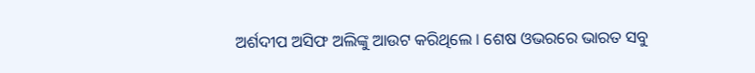ଅର୍ଶଦୀପ ଅସିଫ ଅଲିଙ୍କୁ ଆଉଟ କରିଥିଲେ । ଶେଷ ଓଭରରେ ଭାରତ ସବୁ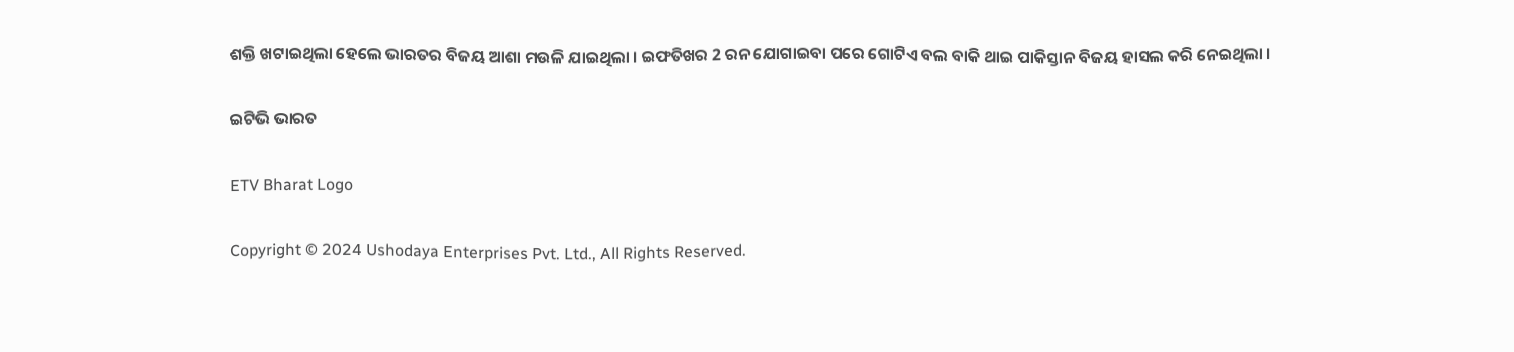ଶକ୍ତି ଖଟାଇଥିଲା ହେଲେ ଭାରତର ବିଜୟ ଆଶା ମଉଳି ଯାଇଥିଲା । ଇଫତିଖର 2 ରନ ଯୋଗାଇବା ପରେ ଗୋଟିଏ ବଲ ବାକି ଥାଇ ପାକିସ୍ତାନ ବିଜୟ ହାସଲ କରି ନେଇଥିଲା ।

ଇଟିଭି ଭାରତ

ETV Bharat Logo

Copyright © 2024 Ushodaya Enterprises Pvt. Ltd., All Rights Reserved.